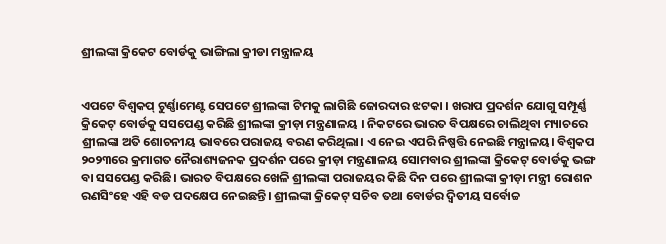ଶ୍ରୀଲଙ୍କା କ୍ରିକେଟ ବୋର୍ଡକୁ ଭାଙ୍ଗିଲା କ୍ରୀଡା ମନ୍ତ୍ରାଳୟ


ଏପଟେ ବିଶ୍ୱକପ୍ ଟୁର୍ଣ୍ଣାମେଣ୍ଟ ସେପଟେ ଶ୍ରୀଲଙ୍କା ଟିମକୁ ଲାଗିଛି ଜୋରଦାର ଝଟକା । ଖରାପ ପ୍ରଦର୍ଶନ ଯୋଗୁ ସମ୍ପୂର୍ଣ୍ଣ କ୍ରିକେଟ୍ ବୋର୍ଡକୁ ସସପେଣ୍ଡ କରିଛି ଶ୍ରୀଲଙ୍କା କ୍ରୀଡ଼ା ମନ୍ତ୍ରଣାଳୟ । ନିକଟରେ ଭାରତ ବିପକ୍ଷରେ ଚାଲିଥିବା ମ୍ୟାଚରେ ଶ୍ରୀଲଙ୍କା ଅତି ଶୋଚନୀୟ ଭାବରେ ପରାଜୟ ବରଣ କରିଥିଲା। ଏ ନେଇ ଏପରି ନିଷ୍ପତ୍ତି ନେଇଛି ମନ୍ତ୍ରାଳୟ। ବିଶ୍ୱକପ ୨୦୨୩ରେ କ୍ରମାଗତ ନୈରାଶ୍ୟଜନକ ପ୍ରଦର୍ଶନ ପରେ କ୍ରୀଡ଼ା ମନ୍ତ୍ରଣାଳୟ ସୋମବାର ଶ୍ରୀଲଙ୍କା କ୍ରିକେଟ୍ ବୋର୍ଡକୁ ଭଙ୍ଗ ବା ସସପେଣ୍ଡ କରିଛି। ଭାରତ ବିପକ୍ଷରେ ଖେଳି ଶ୍ରୀଲଙ୍କା ପରାଜୟର କିଛି ଦିନ ପରେ ଶ୍ରୀଲଙ୍କା କ୍ରୀଡ଼ା ମନ୍ତ୍ରୀ ରୋଶନ ରଣସିଂହେ ଏହି ବଡ ପଦକ୍ଷେପ ନେଇଛନ୍ତି। ଶ୍ରୀଲଙ୍କା କ୍ରିକେଟ୍ ସଚିବ ତଥା ବୋର୍ଡର ଦ୍ୱିତୀୟ ସର୍ବୋଚ୍ଚ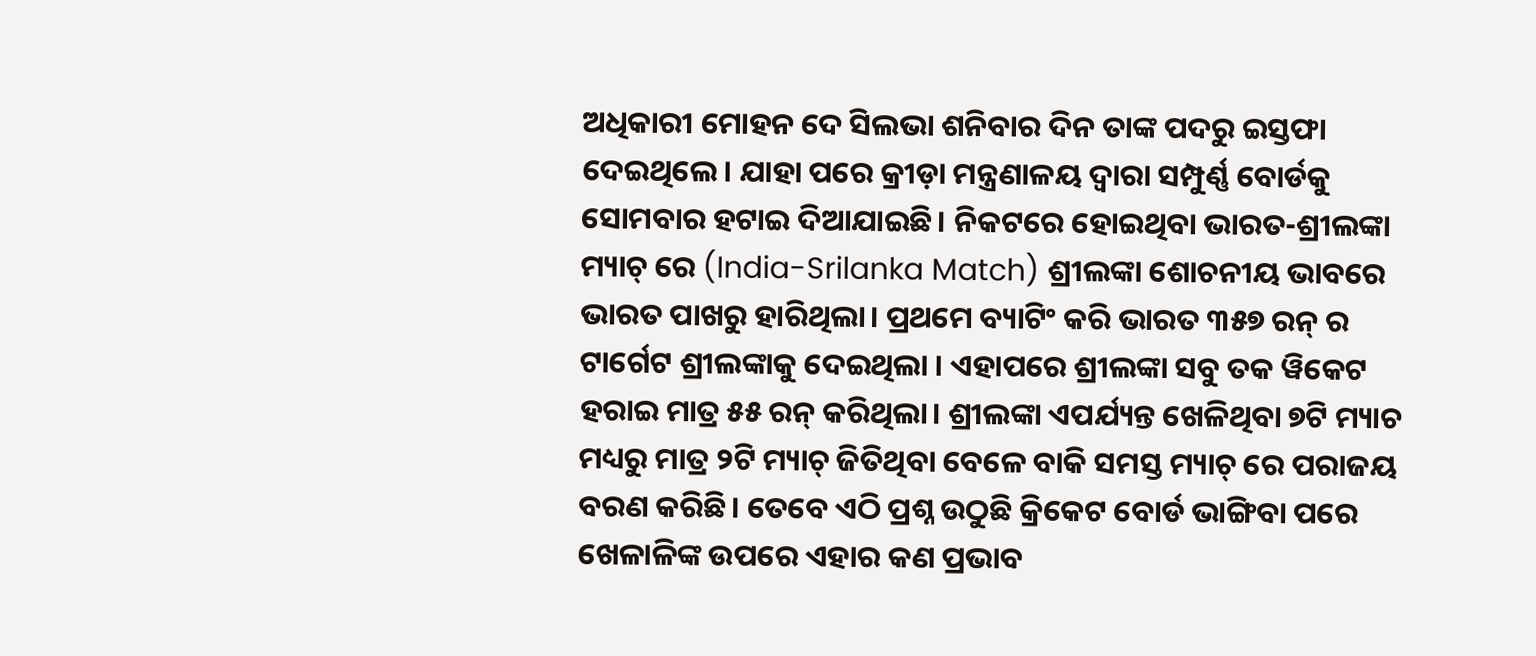ଅଧିକାରୀ ମୋହନ ଦେ ସିଲଭା ଶନିବାର ଦିନ ତାଙ୍କ ପଦରୁ ଇସ୍ତଫା ଦେଇଥିଲେ। ଯାହା ପରେ କ୍ରୀଡ଼ା ମନ୍ତ୍ରଣାଳୟ ଦ୍ୱାରା ସମ୍ପୁର୍ଣ୍ଣ ବୋର୍ଡକୁ ସୋମବାର ହଟାଇ ଦିଆଯାଇଛି। ନିକଟରେ ହୋଇଥିବା ଭାରତ-ଶ୍ରୀଲଙ୍କା ମ୍ୟାଚ୍ ରେ (India-Srilanka Match) ଶ୍ରୀଲଙ୍କା ଶୋଚନୀୟ ଭାବରେ ଭାରତ ପାଖରୁ ହାରିଥିଲା। ପ୍ରଥମେ ବ୍ୟାଟିଂ କରି ଭାରତ ୩୫୭ ରନ୍ ର ଟାର୍ଗେଟ ଶ୍ରୀଲଙ୍କାକୁ ଦେଇଥିଲା । ଏହାପରେ ଶ୍ରୀଲଙ୍କା ସବୁ ତକ ୱିକେଟ ହରାଇ ମାତ୍ର ୫୫ ରନ୍ କରିଥିଲା। ଶ୍ରୀଲଙ୍କା ଏପର୍ଯ୍ୟନ୍ତ ଖେଳିଥିବା ୭ଟି ମ୍ୟାଚ ମଧ୍ୟରୁ ମାତ୍ର ୨ଟି ମ୍ୟାଚ୍ ଜିତିଥିବା ବେଳେ ବାକି ସମସ୍ତ ମ୍ୟାଚ୍ ରେ ପରାଜୟ ବରଣ କରିଛି। ତେବେ ଏଠି ପ୍ରଶ୍ନ ଉଠୁଛି କ୍ରିକେଟ ବୋର୍ଡ ଭାଙ୍ଗିବା ପରେ ଖେଳାଳିଙ୍କ ଉପରେ ଏହାର କଣ ପ୍ରଭାବ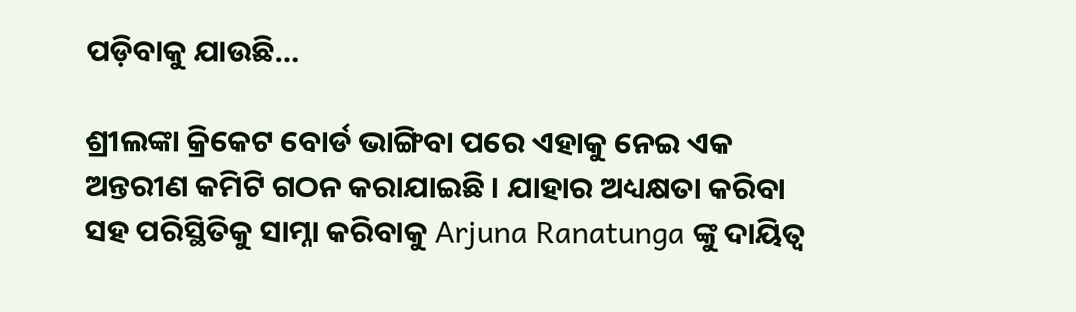ପଡ଼ିବାକୁ ଯାଉଛି…

ଶ୍ରୀଲଙ୍କା କ୍ରିକେଟ ବୋର୍ଡ ଭାଙ୍ଗିବା ପରେ ଏହାକୁ ନେଇ ଏକ ଅନ୍ତରୀଣ କମିଟି ଗଠନ କରାଯାଇଛି । ଯାହାର ଅଧ୍ୟକ୍ଷତା କରିବା ସହ ପରିସ୍ଥିତିକୁ ସାମ୍ନା କରିବାକୁ Arjuna Ranatunga ଙ୍କୁ ଦାୟିତ୍ୱ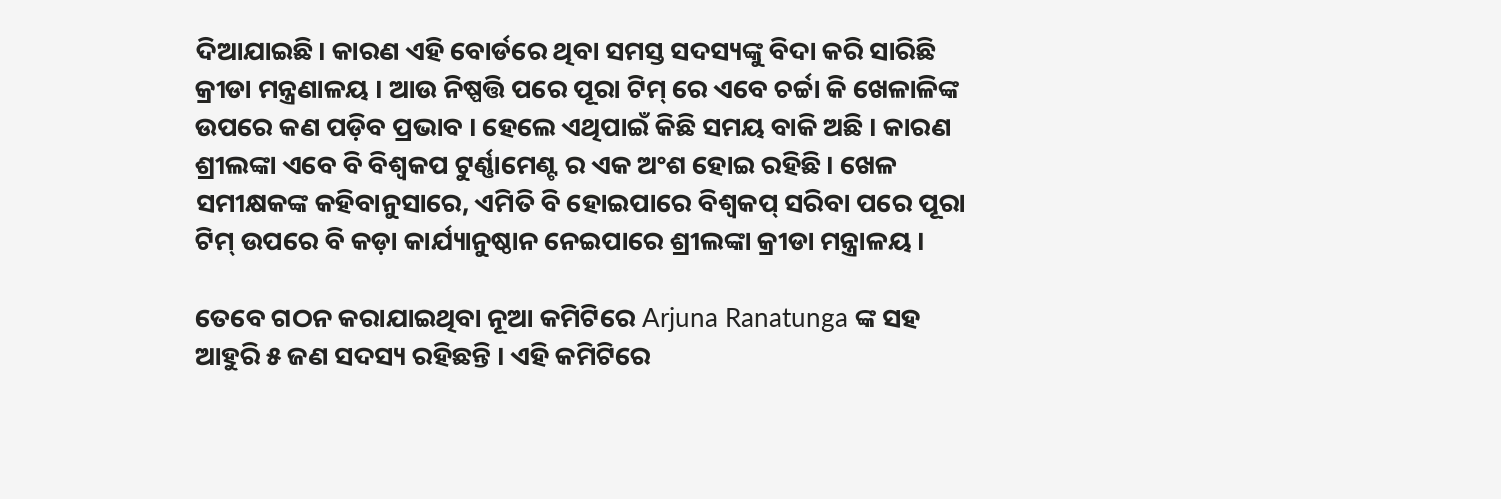ଦିଆଯାଇଛି। କାରଣ ଏହି ବୋର୍ଡରେ ଥିବା ସମସ୍ତ ସଦସ୍ୟଙ୍କୁ ବିଦା କରି ସାରିଛି କ୍ରୀଡା ମନ୍ତ୍ରଣାଳୟ । ଆଉ ନିଷ୍ପତ୍ତି ପରେ ପୂରା ଟିମ୍ ରେ ଏବେ ଚର୍ଚ୍ଚା କି ଖେଳାଳିଙ୍କ ଉପରେ କଣ ପଡ଼ିବ ପ୍ରଭାବ । ହେଲେ ଏଥିପାଇଁ କିଛି ସମୟ ବାକି ଅଛି । କାରଣ ଶ୍ରୀଲଙ୍କା ଏବେ ବି ବିଶ୍ୱକପ ଟୁର୍ଣ୍ଣାମେଣ୍ଟ ର ଏକ ଅଂଶ ହୋଇ ରହିଛି। ଖେଳ ସମୀକ୍ଷକଙ୍କ କହିବାନୁସାରେ, ଏମିତି ବି ହୋଇପାରେ ବିଶ୍ୱକପ୍ ସରିବା ପରେ ପୂରା ଟିମ୍ ଉପରେ ବି କଡ଼ା କାର୍ଯ୍ୟାନୁଷ୍ଠାନ ନେଇପାରେ ଶ୍ରୀଲଙ୍କା କ୍ରୀଡା ମନ୍ତ୍ରାଳୟ ।

ତେବେ ଗଠନ କରାଯାଇଥିବା ନୂଆ କମିଟିରେ Arjuna Ranatunga ଙ୍କ ସହ ଆହୁରି ୫ ଜଣ ସଦସ୍ୟ ରହିଛନ୍ତି । ଏହି କମିଟିରେ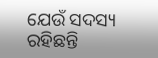ଯେଉଁ ସଦସ୍ୟ ରହିଛନ୍ତି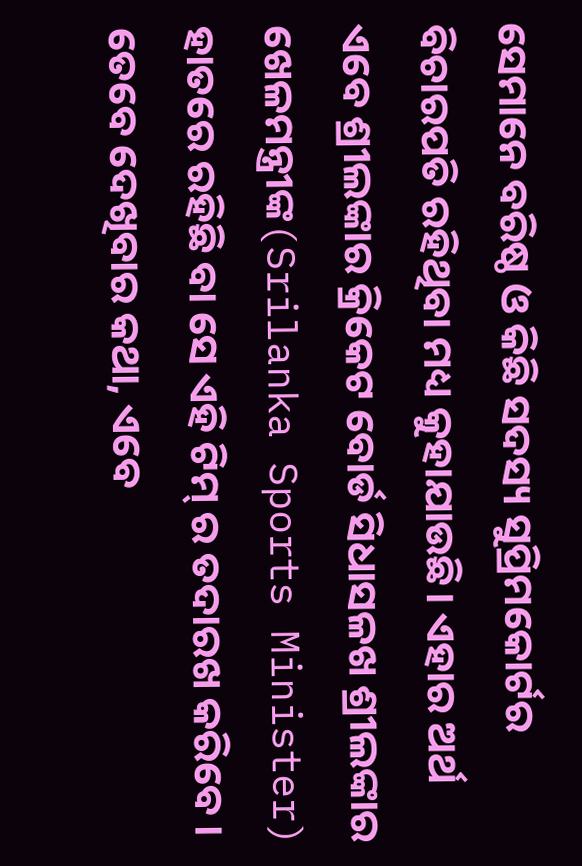ସେମାନେ ବରିଷ୍ଠ ଓ କିଛି ସଦସ୍ୟ ସୁପ୍ରିମକୋର୍ଟର ବିଚାରପତି ରହିଥିବା ମଧ୍ୟ କୁହାଯାଉଛି। ଏହାର ଅର୍ଥ ଏବେ ଶ୍ରୀଲଙ୍କାର କ୍ରିକେଟ ବୋର୍ଡ ସିଧାସଳଖ ଶ୍ରୀଲଙ୍କାର ଖେଳମନ୍ତ୍ରୀଙ୍କ(Srilanka Sports Minister) ହାତରେ ରହିଛି ବା ସେ ଏହି ଟିମ୍ ର ତଦାରଖ କରିବେ । ତେବେ ଦେଖିବାର କଥା, ଏବେ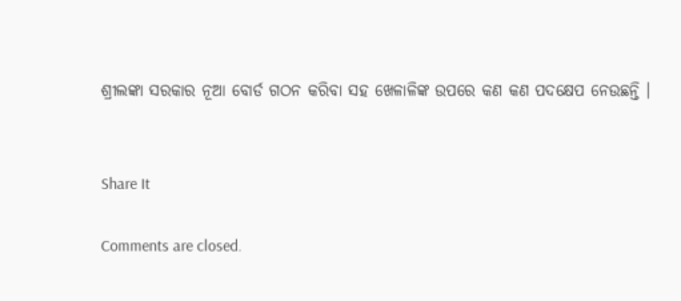ଶ୍ରୀଲଙ୍କା ସରକାର ନୂଆ ବୋର୍ଡ ଗଠନ କରିବା ସହ ଖେଳାଳିଙ୍କ ଉପରେ କଣ କଣ ପଦକ୍ଷେପ ନେଉଛନ୍ତି ।


Share It

Comments are closed.